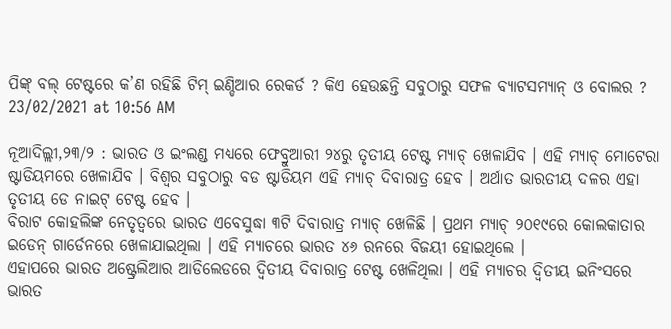ପିଙ୍କ୍ ବଲ୍ ଟେଷ୍ଟରେ କ’ଣ ରହିଛି ଟିମ୍ ଇଣ୍ଡିଆର ରେକର୍ଡ ? କିଏ ହେଉଛନ୍ତି ସବୁଠାରୁ ସଫଳ ବ୍ୟାଟସମ୍ୟାନ୍ ଓ ବୋଲର ?
23/02/2021 at 10:56 AM

ନୂଆଦିଲ୍ଲୀ,୨୩/୨ : ଭାରତ ଓ ଇଂଲଣ୍ଡ ମଧ୍ୟରେ ଫେବ୍ରୁଆରୀ ୨୪ରୁ ତୃତୀୟ ଟେଷ୍ଟ ମ୍ୟାଚ୍ ଖେଳାଯିବ । ଏହି ମ୍ୟାଚ୍ ମୋଟେରା ଷ୍ଟାଡିୟମରେ ଖେଳାଯିବ । ବିଶ୍ୱର ସବୁଠାରୁ ବଡ ଷ୍ଟାଡିୟମ ଏହି ମ୍ୟାଚ୍ ଦିବାରାତ୍ର ହେବ । ଅର୍ଥାତ ଭାରତୀୟ ଦଳର ଏହା ତୃତୀୟ ଡେ ନାଇଟ୍ ଟେଷ୍ଟ ହେବ ।
ବିରାଟ କୋହଲିଙ୍କ ନେତୃତ୍ୱରେ ଭାରତ ଏବେସୁଦ୍ଧା ୩ଟି ଦିବାରାତ୍ର ମ୍ୟାଚ୍ ଖେଳିଛି । ପ୍ରଥମ ମ୍ୟାଚ୍ ୨୦୧୯ରେ କୋଲକାତାର ଇଡେନ୍ ଗାର୍ଡେନରେ ଖେଳାଯାଇଥିଲା । ଏହି ମ୍ୟାଚରେ ଭାରତ ୪୬ ରନରେ ବିଜୟୀ ହୋଇଥିଲେ ।
ଏହାପରେ ଭାରତ ଅଷ୍ଟ୍ରେଲିଆର ଆଡିଲେଡରେ ଦ୍ୱିତୀୟ ଦିବାରାତ୍ର ଟେଷ୍ଟ ଖେଳିଥିଲା । ଏହି ମ୍ୟାଚର ଦ୍ୱିତୀୟ ଇନିଂସରେ ଭାରତ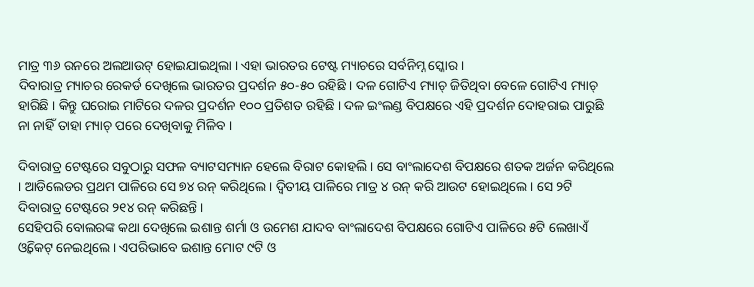ମାତ୍ର ୩୬ ରନରେ ଅଲଆଉଟ୍ ହୋଇଯାଇଥିଲା । ଏହା ଭାରତର ଟେଷ୍ଟ ମ୍ୟାଚରେ ସର୍ବନିମ୍ନ ସ୍କୋର ।
ଦିବାରାତ୍ର ମ୍ୟାଚର ରେକର୍ଡ ଦେଖିଲେ ଭାରତର ପ୍ରଦର୍ଶନ ୫୦-୫୦ ରହିଛି । ଦଳ ଗୋଟିଏ ମ୍ୟାଚ୍ ଜିତିଥିବା ବେଳେ ଗୋଟିଏ ମ୍ୟାଚ୍ ହାରିଛି । କିନ୍ତୁ ଘରୋଇ ମାଟିରେ ଦଳର ପ୍ରଦର୍ଶନ ୧୦୦ ପ୍ରତିଶତ ରହିଛି । ଦଳ ଇଂଲଣ୍ଡ ବିପକ୍ଷରେ ଏହି ପ୍ରଦର୍ଶନ ଦୋହରାଇ ପାରୁଛି ନା ନାହିଁ ତାହା ମ୍ୟାଚ୍ ପରେ ଦେଖିବାକୁ ମିଳିବ ।

ଦିବାରାତ୍ର ଟେଷ୍ଟରେ ସବୁଠାରୁ ସଫଳ ବ୍ୟାଟସମ୍ୟାନ ହେଲେ ବିରାଟ କୋହଲି । ସେ ବାଂଲାଦେଶ ବିପକ୍ଷରେ ଶତକ ଅର୍ଜନ କରିଥିଲେ । ଆଡିଲେଡର ପ୍ରଥମ ପାଳିରେ ସେ ୭୪ ରନ୍ କରିଥିଲେ । ଦ୍ୱିତୀୟ ପାଳିରେ ମାତ୍ର ୪ ରନ୍ କରି ଆଉଟ ହୋଇଥିଲେ । ସେ ୨ଟି ଦିବାରାତ୍ର ଟେଷ୍ଟରେ ୨୧୪ ରନ୍ କରିଛନ୍ତି ।
ସେହିପରି ବୋଲରଙ୍କ କଥା ଦେଖିଲେ ଇଶାନ୍ତ ଶର୍ମା ଓ ଉମେଶ ଯାଦବ ବାଂଲାଦେଶ ବିପକ୍ଷରେ ଗୋଟିଏ ପାଳିରେ ୫ଟି ଲେଖାଏଁ ଓ୍ୱିକେଟ୍ ନେଇଥିଲେ । ଏପରିଭାବେ ଇଶାନ୍ତ ମୋଟ ୯ଟି ଓ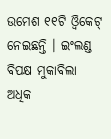ଉମେଶ ୧୧ଟି ଓ୍ୱିକେଟ୍ ନେଇଛନ୍ତି । ଇଂଲଣ୍ଡ ବିପକ୍ଷ ମୁକାବିଲା ଅଧିକ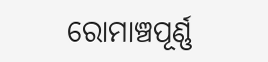ରୋମାଞ୍ଚପୂର୍ଣ୍ଣ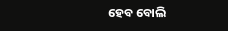ହେବ ବୋଲି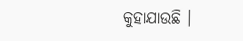କୁହାଯାଉଛି ।